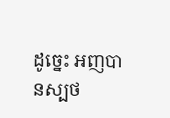ដូច្នេះ អញបានស្បថ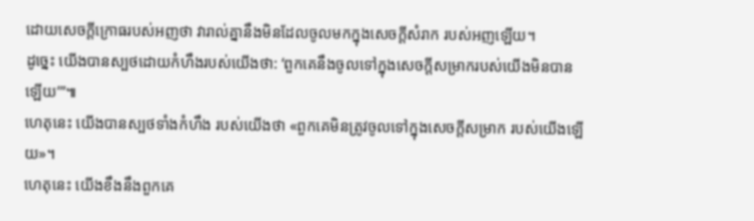ដោយសេចក្ដីក្រោធរបស់អញថា វារាល់គ្នានឹងមិនដែលចូលមកក្នុងសេចក្ដីសំរាក របស់អញឡើយ។
ដូច្នេះ យើងបានស្បថដោយកំហឹងរបស់យើងថា: ‘ពួកគេនឹងចូលទៅក្នុងសេចក្ដីសម្រាករបស់យើងមិនបានឡើយ’”៕
ហេតុនេះ យើងបានស្បថទាំងកំហឹង របស់យើងថា «ពួកគេមិនត្រូវចូលទៅក្នុងសេចក្ដីសម្រាក របស់យើងឡើយ»។
ហេតុនេះ យើងខឹងនឹងពួកគេ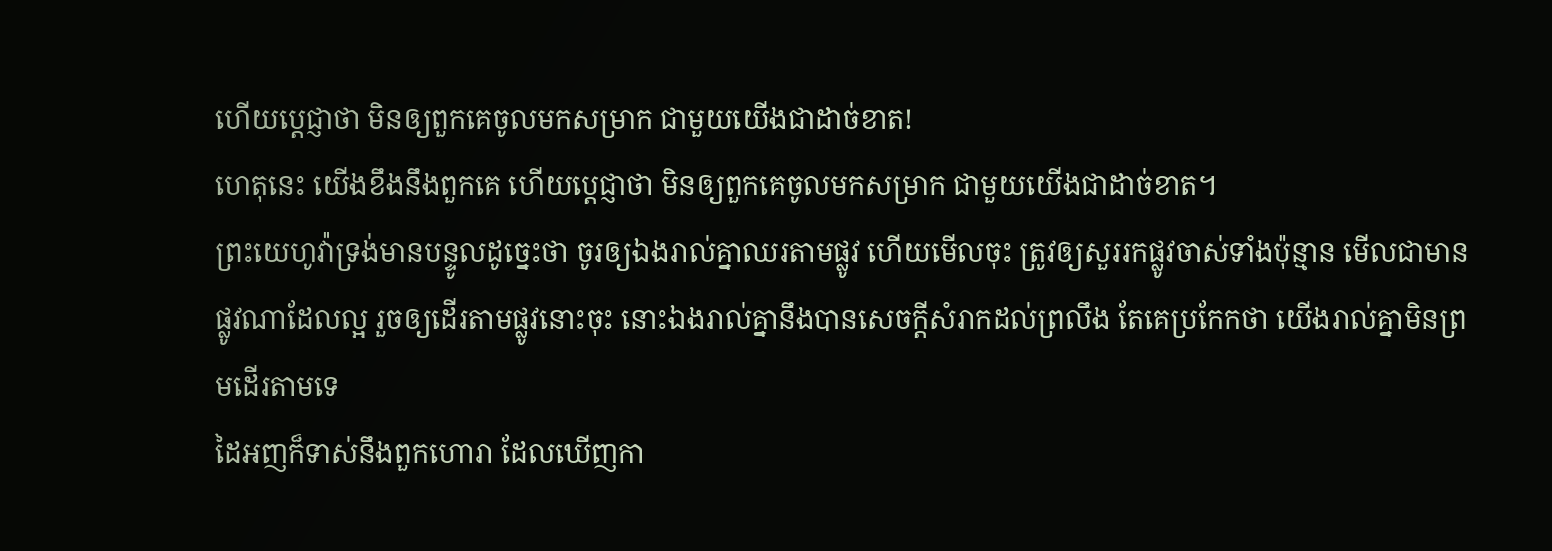ហើយប្ដេជ្ញាថា មិនឲ្យពួកគេចូលមកសម្រាក ជាមួយយើងជាដាច់ខាត!
ហេតុនេះ យើងខឹងនឹងពួកគេ ហើយប្ដេជ្ញាថា មិនឲ្យពួកគេចូលមកសម្រាក ជាមួយយើងជាដាច់ខាត។
ព្រះយេហូវ៉ាទ្រង់មានបន្ទូលដូច្នេះថា ចូរឲ្យឯងរាល់គ្នាឈរតាមផ្លូវ ហើយមើលចុះ ត្រូវឲ្យសួររកផ្លូវចាស់ទាំងប៉ុន្មាន មើលជាមានផ្លូវណាដែលល្អ រួចឲ្យដើរតាមផ្លូវនោះចុះ នោះឯងរាល់គ្នានឹងបានសេចក្ដីសំរាកដល់ព្រលឹង តែគេប្រកែកថា យើងរាល់គ្នាមិនព្រមដើរតាមទេ
ដៃអញក៏ទាស់នឹងពួកហោរា ដែលឃើញកា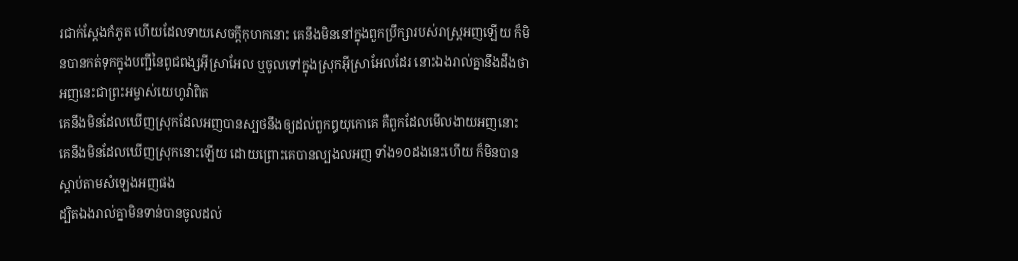រជាក់ស្តែងកំភូត ហើយដែលទាយសេចក្ដីកុហកនោះ គេនឹងមិននៅក្នុងពួកប្រឹក្សារបស់រាស្ត្រអញឡើយ ក៏មិនបានកត់ទុកក្នុងបញ្ជីនៃពូជពង្សអ៊ីស្រាអែល ឬចូលទៅក្នុងស្រុកអ៊ីស្រាអែលដែរ នោះឯងរាល់គ្នានឹងដឹងថា អញនេះជាព្រះអម្ចាស់យេហូវ៉ាពិត
គេនឹងមិនដែលឃើញស្រុកដែលអញបានស្បថនឹងឲ្យដល់ពួកឰយុកោគេ គឺពួកដែលមើលងាយអញនោះ គេនឹងមិនដែលឃើញស្រុកនោះឡើយ ដោយព្រោះគេបានល្បងលអញ ទាំង១០ដងនេះហើយ ក៏មិនបានស្តាប់តាមសំឡេងអញផង
ដ្បិតឯងរាល់គ្នាមិនទាន់បានចូលដល់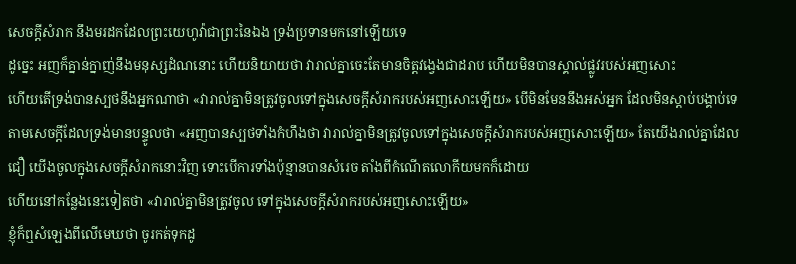សេចក្ដីសំរាក នឹងមរដកដែលព្រះយេហូវ៉ាជាព្រះនៃឯង ទ្រង់ប្រទានមកនៅឡើយទេ
ដូច្នេះ អញក៏គ្នាន់ក្នាញ់នឹងមនុស្សដំណនោះ ហើយនិយាយថា វារាល់គ្នាចេះតែមានចិត្តវង្វេងជាដរាប ហើយមិនបានស្គាល់ផ្លូវរបស់អញសោះ
ហើយតើទ្រង់បានស្បថនឹងអ្នកណាថា «វារាល់គ្នាមិនត្រូវចូលទៅក្នុងសេចក្ដីសំរាករបស់អញសោះឡើយ» បើមិនមែននឹងអស់អ្នក ដែលមិនស្តាប់បង្គាប់ទេ
តាមសេចក្ដីដែលទ្រង់មានបន្ទូលថា «អញបានស្បថទាំងកំហឹងថា វារាល់គ្នាមិនត្រូវចូលទៅក្នុងសេចក្ដីសំរាករបស់អញសោះឡើយ» តែយើងរាល់គ្នាដែលជឿ យើងចូលក្នុងសេចក្ដីសំរាកនោះវិញ ទោះបើការទាំងប៉ុន្មានបានសំរេច តាំងពីកំណើតលោកីយមកក៏ដោយ
ហើយនៅកន្លែងនេះទៀតថា «វារាល់គ្នាមិនត្រូវចូល ទៅក្នុងសេចក្ដីសំរាករបស់អញសោះឡើយ»
ខ្ញុំក៏ឮសំឡេងពីលើមេឃថា ចូរកត់ទុកដូ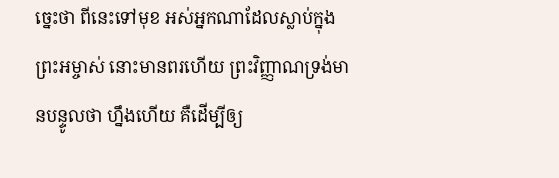ច្នេះថា ពីនេះទៅមុខ អស់អ្នកណាដែលស្លាប់ក្នុងព្រះអម្ចាស់ នោះមានពរហើយ ព្រះវិញ្ញាណទ្រង់មានបន្ទូលថា ហ្នឹងហើយ គឺដើម្បីឲ្យ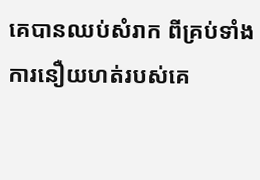គេបានឈប់សំរាក ពីគ្រប់ទាំងការនឿយហត់របស់គេ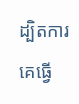ដ្បិតការគេធ្វើ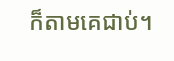ក៏តាមគេជាប់។